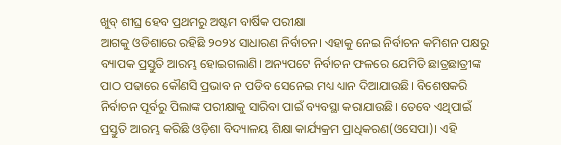ଖୁବ୍ ଶୀଘ୍ର ହେବ ପ୍ରଥମରୁ ଅଷ୍ଟମ ବାର୍ଷିକ ପରୀକ୍ଷା
ଆଗକୁ ଓଡିଶାରେ ରହିଛି ୨୦୨୪ ସାଧାରଣ ନିର୍ବାଚନ। ଏହାକୁ ନେଇ ନିର୍ବାଚନ କମିଶନ ପକ୍ଷରୁ ବ୍ୟାପକ ପ୍ରସ୍ତୁତି ଆରମ୍ଭ ହୋଇଗଲାଣି। ଅନ୍ୟପଟେ ନିର୍ବାଚନ ଫଳରେ ଯେମିତି ଛାତ୍ରଛାତ୍ରୀଙ୍କ ପାଠ ପଢାରେ କୌଣସି ପ୍ରଭାବ ନ ପଡିବ ସେନେଇ ମଧ୍ୟ ଧ୍ୟାନ ଦିଆଯାଉଛି। ବିଶେଷକରି ନିର୍ବାଚନ ପୂର୍ବରୁ ପିଲାଙ୍କ ପରୀକ୍ଷାକୁ ସାରିବା ପାଇଁ ବ୍ୟବସ୍ଥା କରାଯାଉଛି। ତେବେ ଏଥିପାଇଁ ପ୍ରସ୍ତୁତି ଆରମ୍ଭ କରିଛି ଓଡ଼ିଶା ବିଦ୍ୟାଳୟ ଶିକ୍ଷା କାର୍ଯ୍ୟକ୍ରମ ପ୍ରାଧିକରଣ(ଓସେପା)। ଏହି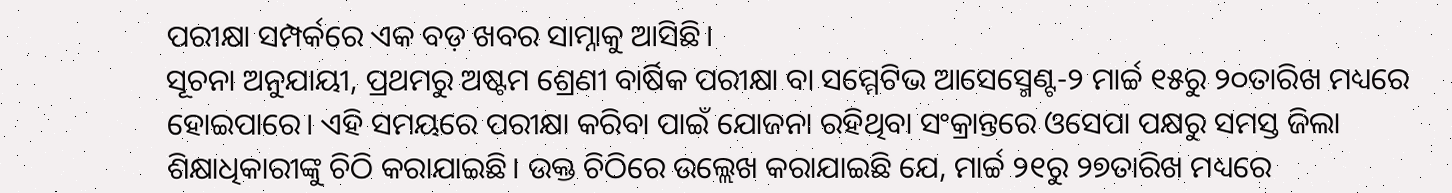ପରୀକ୍ଷା ସମ୍ପର୍କରେ ଏକ ବଡ଼ ଖବର ସାମ୍ନାକୁ ଆସିଛି।
ସୂଚନା ଅନୁଯାୟୀ, ପ୍ରଥମରୁ ଅଷ୍ଟମ ଶ୍ରେଣୀ ବାର୍ଷିକ ପରୀକ୍ଷା ବା ସମ୍ମେଟିଭ ଆସେସ୍ମେଣ୍ଟ-୨ ମାର୍ଚ୍ଚ ୧୫ରୁ ୨୦ତାରିଖ ମଧ୍ୟରେ ହୋଇପାରେ। ଏହି ସମୟରେ ପରୀକ୍ଷା କରିବା ପାଇଁ ଯୋଜନା ରହିଥିବା ସଂକ୍ରାନ୍ତରେ ଓସେପା ପକ୍ଷରୁ ସମସ୍ତ ଜିଲା ଶିକ୍ଷାଧିକାରୀଙ୍କୁ ଚିଠି କରାଯାଇଛି। ଉକ୍ତ ଚିଠିରେ ଉଲ୍ଲେଖ କରାଯାଇଛି ଯେ, ମାର୍ଚ୍ଚ ୨୧ରୁ ୨୭ତାରିଖ ମଧ୍ୟରେ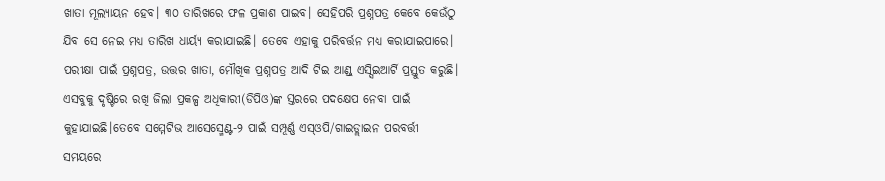ଖାତା ମୂଲ୍ୟାୟନ ହେବ। ୩୦ ତାରିଖରେ ଫଳ ପ୍ରକାଶ ପାଇବ। ସେହିପରି ପ୍ରଶ୍ନପତ୍ର କେବେ କେଉଁଠୁ ଯିବ ସେ ନେଇ ମଧ୍ୟ ତାରିଖ ଧାର୍ୟ୍ୟ କରାଯାଇଛି। ତେବେ ଏହାକୁ ପରିବର୍ତ୍ତନ ମଧ୍ୟ କରାଯାଇପାରେ। ପରୀକ୍ଷା ପାଇଁ ପ୍ରଶ୍ନପତ୍ର, ଉତ୍ତର ଖାତା, ମୌଖିକ ପ୍ରଶ୍ନପତ୍ର ଆଦି ଟିଇ ଆଣ୍ଡ୍ ଏସ୍ସିଇଆର୍ଟି ପ୍ରସ୍ତୁତ କରୁଛି। ଏସବୁକୁ ଦୃଷ୍ଟିରେ ରଖି ଜିଲା ପ୍ରକଳ୍ପ ଅଧିକାରୀ(ଡିପିଓ)ଙ୍କ ସ୍ତରରେ ପଦକ୍ଷେପ ନେବା ପାଇଁ କୁହାଯାଇଛି।ତେବେ ସମ୍ମେଟିଭ ଆସେସ୍ମେଣ୍ଟ-୨ ପାଇଁ ସମ୍ପୂର୍ଣ୍ଣ ଏସ୍ଓପି/ଗାଇଡ୍ଲାଇନ ପରବର୍ତ୍ତୀ ସମୟରେ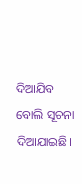ଦିଆଯିବ ବୋଲି ସୂଚନା ଦିଆଯାଇଛି।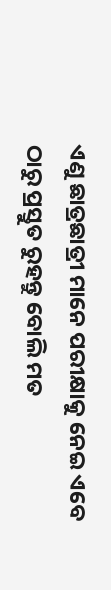ଏଣୁ ଛାତ୍ରଛାତ୍ରୀ ମାନେ ପରୀକ୍ଷାକୁ ନେଇ ଏବେ ଠାରୁ ପ୍ରସ୍ତୁତ ରୁହନ୍ତୁ ବୋଲି ମତ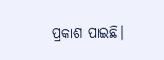ପ୍ରକାଶ ପାଇଛି।